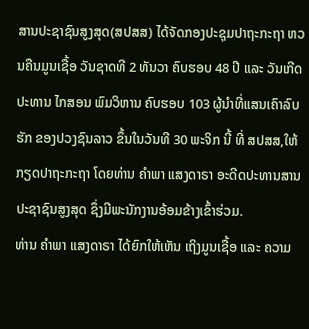ສານປະຊາຊົນສູງສຸດ(ສປສສ) ໄດ້ຈັດກອງປະຊຸມປາຖະກະຖາ ຫວນຄືນມູນເຊື້ອ ວັນຊາດທີ 2 ທັນວາ ຄົບຮອບ 48 ປີ ແລະ ວັນເກີດ ປະທານ ໄກສອນ ພົມວິຫານ ຄົບຮອບ 103 ຜູ້ນຳທີ່ແສນເຄົາລົບຮັກ ຂອງປວງຊົນລາວ ຂຶ້ນໃນວັນທີ 30 ພະຈິກ ນີ້ ທີ່ ສປສສ,ໃຫ້ກຽດປາຖະກະຖາ ໂດຍທ່ານ ຄຳພາ ແສງດາຣາ ອະດີດປະທານສານປະຊາຊົນສູງສຸດ ຊຶ່ງມີພະນັກງານອ້ອມຂ້າງເຂົ້າຮ່ວມ.
ທ່ານ ຄຳພາ ແສງດາຣາ ໄດ້ຍົກໃຫ້ເຫັນ ເຖິງມູນເຊື້ອ ແລະ ຄວາມ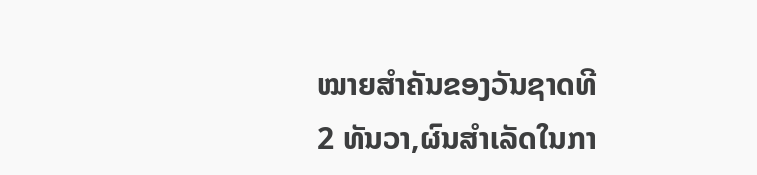ໝາຍສຳຄັນຂອງວັນຊາດທີ 2 ທັນວາ,ຜົນສຳເລັດໃນກາ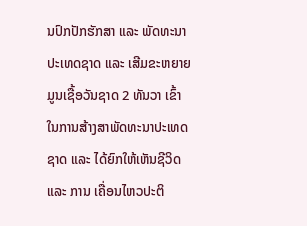ນປົກປັກຮັກສາ ແລະ ພັດທະນາປະເທດຊາດ ແລະ ເສີມຂະຫຍາຍມູນເຊື້ອວັນຊາດ 2 ທັນວາ ເຂົ້າໃນການສ້າງສາພັດທະນາປະເທດຊາດ ແລະ ໄດ້ຍົກໃຫ້ເຫັນຊີວິດ ແລະ ການ ເຄື່ອນໄຫວປະຕິ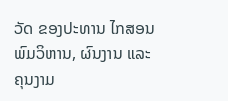ວັດ ຂອງປະທານ ໄກສອນ ພົມວິຫານ, ຜົນງານ ແລະ ຄຸນງາມ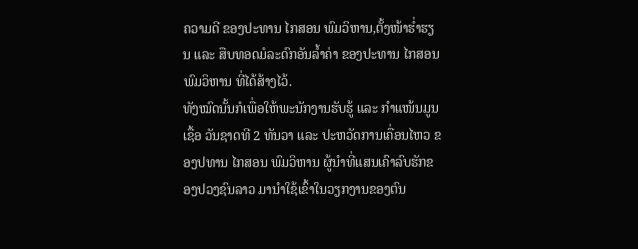ຄວາມດີ ຂອງປະທານ ໄກສອນ ພົມວິຫານ,ຕັ້ງໜ້າຮໍ່າຮຽນ ແລະ ສືບທອດມໍລະດົກອັນລໍ້າຄ່າ ຂອງປະທານ ໄກສອນ ພົມວິຫານ ທີ່ໄດ້ສ້າງໄວ້.
ທັງໝົດນັ້ນກໍເພື່ອໃຫ້ພະນັກງານຮັບຮູ້ ແລະ ກຳແໜ້ນມູນເຊື້ອ ວັນຊາດທີ 2 ທັນວາ ແລະ ປະຫວັດການເຄື່ອນໄຫວ ຂອງປທານ ໄກສອນ ພົມວິຫານ ຜູ້ນຳທີ່ແສນເຄົາລົບຮັກຂອງປວງຊົນລາວ ມານຳໃຊ້ເຂົ້າໃນວຽກງານຂອງຕົນ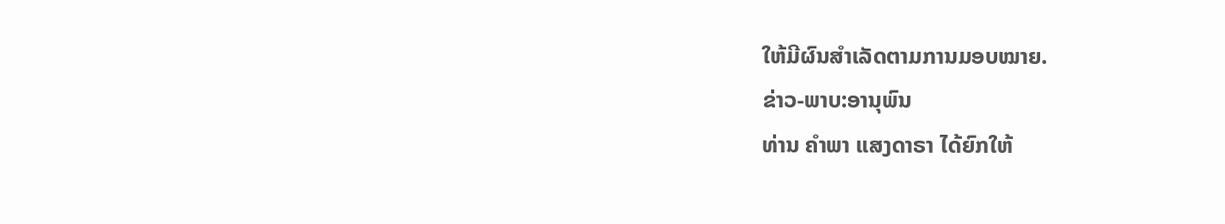ໃຫ້ມີຜົນສຳເລັດຕາມການມອບໝາຍ.
ຂ່າວ-ພາບ:ອານຸພົນ
ທ່ານ ຄຳພາ ແສງດາຣາ ໄດ້ຍົກໃຫ້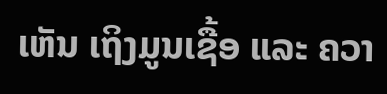ເຫັນ ເຖິງມູນເຊື້ອ ແລະ ຄວາ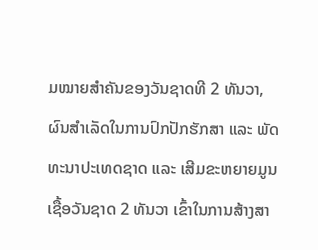ມໝາຍສຳຄັນຂອງວັນຊາດທີ 2 ທັນວາ,ຜົນສຳເລັດໃນການປົກປັກຮັກສາ ແລະ ພັດທະນາປະເທດຊາດ ແລະ ເສີມຂະຫຍາຍມູນເຊື້ອວັນຊາດ 2 ທັນວາ ເຂົ້າໃນການສ້າງສາ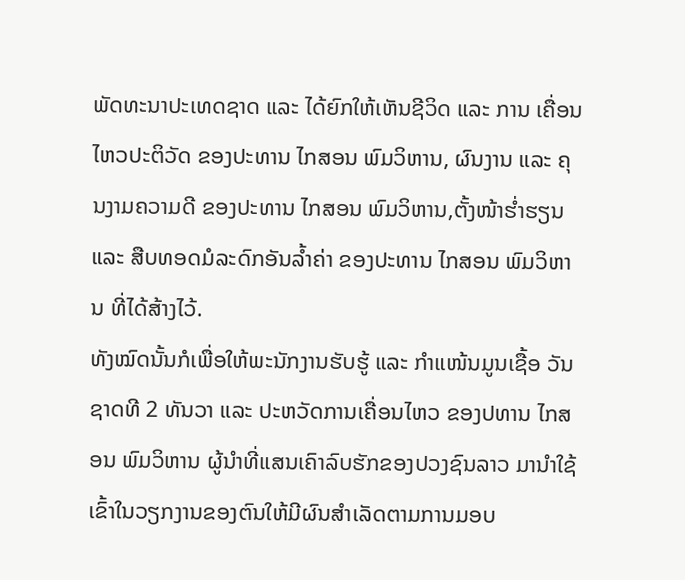ພັດທະນາປະເທດຊາດ ແລະ ໄດ້ຍົກໃຫ້ເຫັນຊີວິດ ແລະ ການ ເຄື່ອນໄຫວປະຕິວັດ ຂອງປະທານ ໄກສອນ ພົມວິຫານ, ຜົນງານ ແລະ ຄຸນງາມຄວາມດີ ຂອງປະທານ ໄກສອນ ພົມວິຫານ,ຕັ້ງໜ້າຮໍ່າຮຽນ ແລະ ສືບທອດມໍລະດົກອັນລໍ້າຄ່າ ຂອງປະທານ ໄກສອນ ພົມວິຫານ ທີ່ໄດ້ສ້າງໄວ້.
ທັງໝົດນັ້ນກໍເພື່ອໃຫ້ພະນັກງານຮັບຮູ້ ແລະ ກຳແໜ້ນມູນເຊື້ອ ວັນຊາດທີ 2 ທັນວາ ແລະ ປະຫວັດການເຄື່ອນໄຫວ ຂອງປທານ ໄກສອນ ພົມວິຫານ ຜູ້ນຳທີ່ແສນເຄົາລົບຮັກຂອງປວງຊົນລາວ ມານຳໃຊ້ເຂົ້າໃນວຽກງານຂອງຕົນໃຫ້ມີຜົນສຳເລັດຕາມການມອບ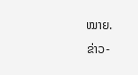ໝາຍ.
ຂ່າວ-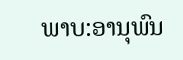ພາບ:ອານຸພົນ